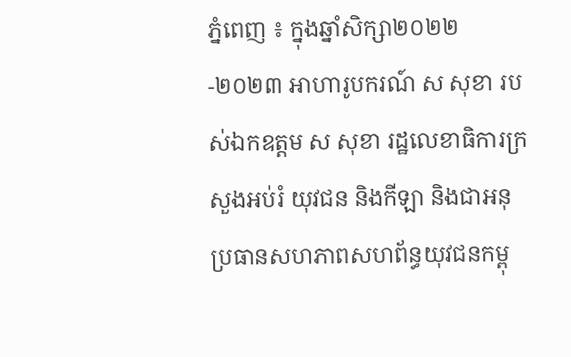ភ្នំពេញ ៖ ក្នុងឆ្នាំសិក្សា២០២២-២០២៣ អាហារូបករណ៍ ស សុខា របស់ឯកឧត្តម ស សុខា រដ្ឋលេខាធិការក្រសួងអប់រំ យុវជន និងកីឡា និងជាអនុប្រធានសហភាពសហព័ន្ធយុវជនកម្ពុ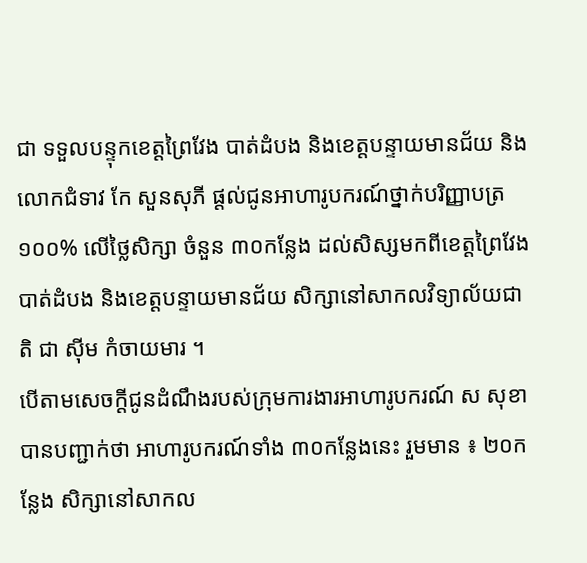ជា ទទួលបន្ទុកខេត្តព្រៃវែង បាត់ដំបង និងខេត្តបន្ទាយមានជ័យ និងលោកជំទាវ កែ សួនសុភី ផ្តល់ជូនអាហារូបករណ៍ថ្នាក់បរិញ្ញាបត្រ ១០០% លើថ្លៃសិក្សា ចំនួន ៣០កន្លែង ដល់សិស្សមកពីខេត្តព្រៃវែង បាត់ដំបង និងខេត្តបន្ទាយមានជ័យ សិក្សានៅសាកលវិទ្យាល័យជាតិ ជា ស៊ីម កំចាយមារ ។
បើតាមសេចក្តីជូនដំណឹងរបស់ក្រុមការងារអាហារូបករណ៍ ស សុខា បានបញ្ជាក់ថា អាហារូបករណ៍ទាំង ៣០កន្លែងនេះ រួមមាន ៖ ២០កន្លែង សិក្សានៅសាកល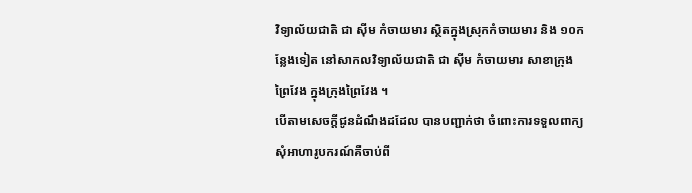វិទ្យាល័យជាតិ ជា ស៊ីម កំចាយមារ ស្ថិតក្នុងស្រុកកំចាយមារ និង ១០កន្លែងទៀត នៅសាកលវិទ្យាល័យជាតិ ជា ស៊ីម កំចាយមារ សាខាក្រុងព្រៃវែង ក្នុងក្រុងព្រៃវែង ។
បើតាមសេចក្តីជូនដំណឹងដដែល បានបញ្ជាក់ថា ចំពោះការទទួលពាក្យសុំអាហារូបករណ៍គឺចាប់ពី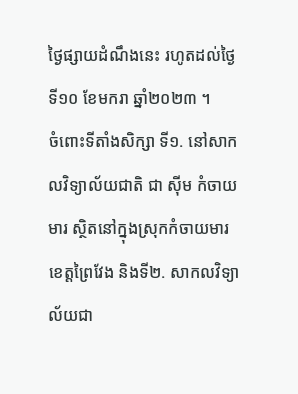ថ្ងៃផ្សាយដំណឹងនេះ រហូតដល់ថ្ងៃទី១០ ខែមករា ឆ្នាំ២០២៣ ។
ចំពោះទីតាំងសិក្សា ទី១. នៅសាកលវិទ្យាល័យជាតិ ជា ស៊ីម កំចាយមារ ស្ថិតនៅក្នុងស្រុកកំចាយមារ ខេត្តព្រៃវែង និងទី២. សាកលវិទ្យាល័យជា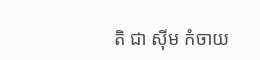តិ ជា ស៊ីម កំចាយ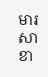មារ សាខា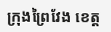ក្រុងព្រៃវែង ខេត្ត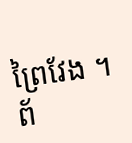ព្រៃវែង ។
ព័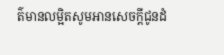ត៌មានលម្អិតសូមអានសេចក្តីជូនដំ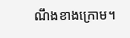ណឹងខាងក្រោម។